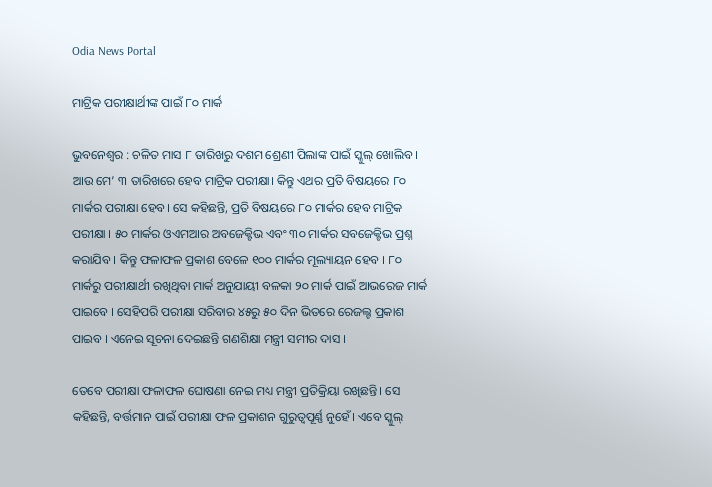Odia News Portal

ମାଟ୍ରିକ ପରୀକ୍ଷାର୍ଥୀଙ୍କ ପାଇଁ ୮୦ ମାର୍କ

ଭୁବନେଶ୍ୱର : ଚଳିତ ମାସ ୮ ତାରିଖରୁ ଦଶମ ଶ୍ରେଣୀ ପିଲାଙ୍କ ପାଇଁ ସ୍କୁଲ୍ ଖୋଲିବ । ଆଉ ମେ’ ୩ ତାରିଖରେ ହେବ ମାଟ୍ରିକ ପରୀକ୍ଷା। କିନ୍ତୁ ଏଥର ପ୍ରତି ବିଷୟରେ ୮୦ ମାର୍କର ପରୀକ୍ଷା ହେବ। ସେ କହିଛନ୍ତି, ପ୍ରତି ବିଷୟରେ ୮୦ ମାର୍କର ହେବ ମାଟ୍ରିକ ପରୀକ୍ଷା । ୫୦ ମାର୍କର ଓଏମଆର ଅବଜେକ୍ଟିଭ ଏବଂ ୩୦ ମାର୍କର ସବଜେକ୍ଟିଭ ପ୍ରଶ୍ନ କରାଯିବ । କିନ୍ତୁ ଫଳାଫଳ ପ୍ରକାଶ ବେଳେ ୧୦୦ ମାର୍କର ମୂଲ୍ୟାୟନ ହେବ । ୮୦ ମାର୍କରୁ ପରୀକ୍ଷାର୍ଥୀ ରଖିଥିବା ମାର୍କ ଅନୁଯାୟୀ ବଳକା ୨୦ ମାର୍କ ପାଇଁ ଆଭରେଜ ମାର୍କ ପାଇବେ । ସେହିପରି ପରୀକ୍ଷା ସରିବାର ୪୫ରୁ ୫୦ ଦିନ ଭିତରେ ରେଜଲ୍ଟ ପ୍ରକାଶ ପାଇବ । ଏନେଇ ସୂଚନା ଦେଇଛନ୍ତି ଗଣଶିକ୍ଷା ମନ୍ତ୍ରୀ ସମୀର ଦାସ ।

ତେବେ ପରୀକ୍ଷା ଫଳାଫଳ ଘୋଷଣା ନେଇ ମଧ୍ୟ ମନ୍ତ୍ରୀ ପ୍ରତିକ୍ରିୟା ରଖିଛନ୍ତି। ସେ କହିଛନ୍ତି, ବର୍ତ୍ତମାନ ପାଇଁ ପରୀକ୍ଷା ଫଳ ପ୍ରକାଶନ ଗୁରୁତ୍ୱପୂର୍ଣ୍ଣ ନୁହେଁ। ଏବେ ସ୍କୁଲ୍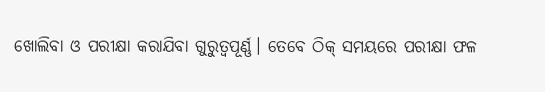ଖୋଲିବା ଓ ପରୀକ୍ଷା କରାଯିବା ଗୁରୁତ୍ୱପୂର୍ଣ୍ଣ। ତେବେ ଠିକ୍‌ ସମୟରେ ପରୀକ୍ଷା ଫଳ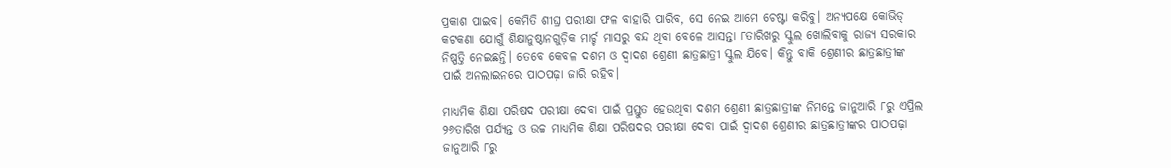ପ୍ରକାଶ ପାଇବ। କେମିତି ଶୀଘ୍ର ପରୀକ୍ଷା ଫଳ ବାହାରି ପାରିବ, ସେ ନେଇ ଆମେ ଚେଷ୍ଟା କରିବୁ। ଅନ୍ୟପକ୍ଷେ କୋଭିଡ୍ କଟକଣା ଯୋଗୁଁ ଶିକ୍ଷାନୁଷ୍ଠାନଗୁଡ଼ିକ ମାର୍ଚ୍ଚ ମାସରୁ ବନ୍ଦ ଥିବା ବେଳେ ଆସନ୍ତା ୮ତାରିଖରୁ ସ୍କୁଲ ଖୋଲିବାକୁ ରାଜ୍ୟ ସରକାର ନିଷ୍ପତ୍ତି ନେଇଛନ୍ତି। ତେବେ କେବଳ ଦଶମ ଓ ଦ୍ୱାଦଶ ଶ୍ରେଣୀ ଛାତ୍ରଛାତ୍ରୀ ସ୍କୁଲ ଯିବେ। କିନ୍ତୁ ବାକି ଶ୍ରେଣୀର ଛାତ୍ରଛାତ୍ରୀଙ୍କ ପାଇଁ ଅନଲାଇନରେ ପାଠପଢ଼ା ଜାରି ରହିବ।

ମାଧ୍ୟମିକ ଶିକ୍ଷା ପରିଷଦ ପରୀକ୍ଷା ଦେବା ପାଇଁ ପ୍ରସ୍ତୁତ ହେଉଥିବା ଦଶମ ଶ୍ରେଣୀ ଛାତ୍ରଛାତ୍ରୀଙ୍କ ନିମନ୍ତେ ଜାନୁଆରି ୮ରୁ ଏପ୍ରିଲ ୨୬ତାରିଖ ପର୍ଯ୍ୟନ୍ତ ଓ ଉଚ୍ଚ ମାଧ୍ୟମିକ ଶିକ୍ଷା ପରିଷଦର ପରୀକ୍ଷା ଦେବା ପାଇଁ ଦ୍ବାଦଶ ଶ୍ରେଣୀର ଛାତ୍ରଛାତ୍ରୀଙ୍କର ପାଠପଢ଼ା ଜାନୁଆରି ୮ରୁ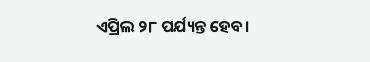ଏପ୍ରିଲ ୨୮ ପର୍ଯ୍ୟନ୍ତ ହେବ।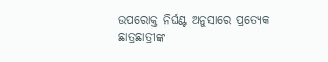ଉପରୋକ୍ତ ନିର୍ଘଣ୍ଟ ଅନୁସାରେ ପ୍ରତ୍ୟେକ ଛାତ୍ରଛାତ୍ରୀଙ୍କ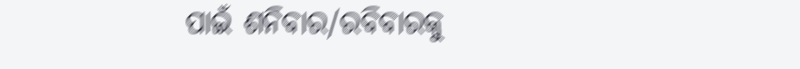ପାଇଁ ଶନିବାର/ରବିବାରକୁ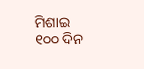ମିଶାଇ ୧୦୦ ଦିନ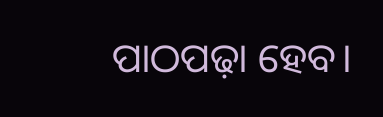ପାଠପଢ଼ା ହେବ।